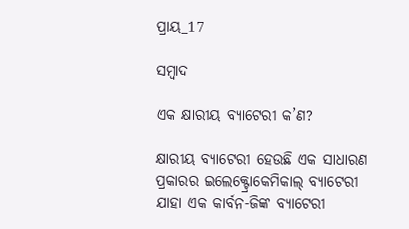ପ୍ରାୟ_17

ସମ୍ବାଦ

ଏକ କ୍ଷାରୀୟ ବ୍ୟାଟେରୀ କ’ଣ?

କ୍ଷାରୀୟ ବ୍ୟାଟେରୀ ହେଉଛି ଏକ ସାଧାରଣ ପ୍ରକାରର ଇଲେକ୍ଟ୍ରୋକେମିକାଲ୍ ବ୍ୟାଟେରୀ ଯାହା ଏକ କାର୍ବନ-ଜିଙ୍କ ବ୍ୟାଟେରୀ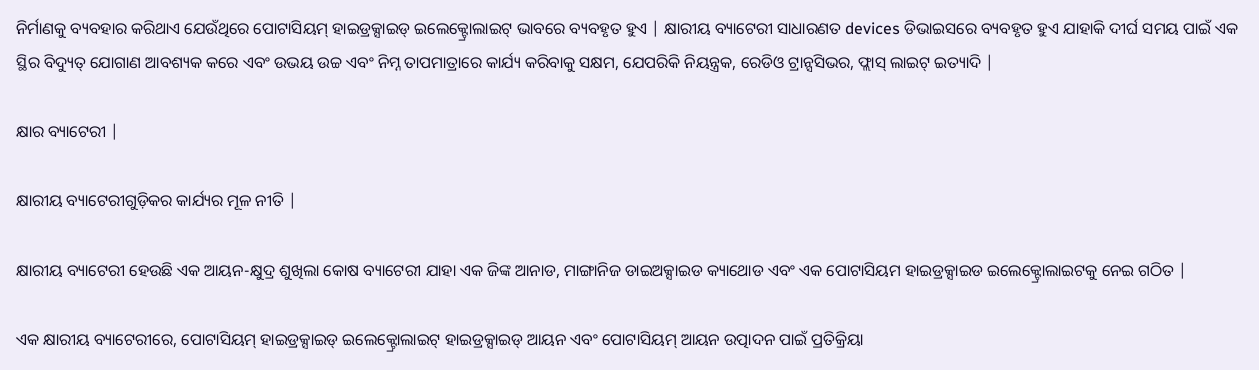ନିର୍ମାଣକୁ ବ୍ୟବହାର କରିଥାଏ ଯେଉଁଥିରେ ପୋଟାସିୟମ୍ ହାଇଡ୍ରକ୍ସାଇଡ୍ ଇଲେକ୍ଟ୍ରୋଲାଇଟ୍ ଭାବରେ ବ୍ୟବହୃତ ହୁଏ | କ୍ଷାରୀୟ ବ୍ୟାଟେରୀ ସାଧାରଣତ devices ଡିଭାଇସରେ ବ୍ୟବହୃତ ହୁଏ ଯାହାକି ଦୀର୍ଘ ସମୟ ପାଇଁ ଏକ ସ୍ଥିର ବିଦ୍ୟୁତ୍ ଯୋଗାଣ ଆବଶ୍ୟକ କରେ ଏବଂ ଉଭୟ ଉଚ୍ଚ ଏବଂ ନିମ୍ନ ତାପମାତ୍ରାରେ କାର୍ଯ୍ୟ କରିବାକୁ ସକ୍ଷମ, ଯେପରିକି ନିୟନ୍ତ୍ରକ, ରେଡିଓ ଟ୍ରାନ୍ସସିଭର, ଫ୍ଲାସ୍ ଲାଇଟ୍ ଇତ୍ୟାଦି |

କ୍ଷାର ବ୍ୟାଟେରୀ |

କ୍ଷାରୀୟ ବ୍ୟାଟେରୀଗୁଡ଼ିକର କାର୍ଯ୍ୟର ମୂଳ ନୀତି |

କ୍ଷାରୀୟ ବ୍ୟାଟେରୀ ହେଉଛି ଏକ ଆୟନ-କ୍ଷୁଦ୍ର ଶୁଖିଲା କୋଷ ବ୍ୟାଟେରୀ ଯାହା ଏକ ଜିଙ୍କ ଆନାଡ, ମାଙ୍ଗାନିଜ ଡାଇଅକ୍ସାଇଡ କ୍ୟାଥୋଡ ଏବଂ ଏକ ପୋଟାସିୟମ ହାଇଡ୍ରକ୍ସାଇଡ ଇଲେକ୍ଟ୍ରୋଲାଇଟକୁ ନେଇ ଗଠିତ |

ଏକ କ୍ଷାରୀୟ ବ୍ୟାଟେରୀରେ, ପୋଟାସିୟମ୍ ହାଇଡ୍ରକ୍ସାଇଡ୍ ଇଲେକ୍ଟ୍ରୋଲାଇଟ୍ ହାଇଡ୍ରକ୍ସାଇଡ୍ ଆୟନ ଏବଂ ପୋଟାସିୟମ୍ ଆୟନ ଉତ୍ପାଦନ ପାଇଁ ପ୍ରତିକ୍ରିୟା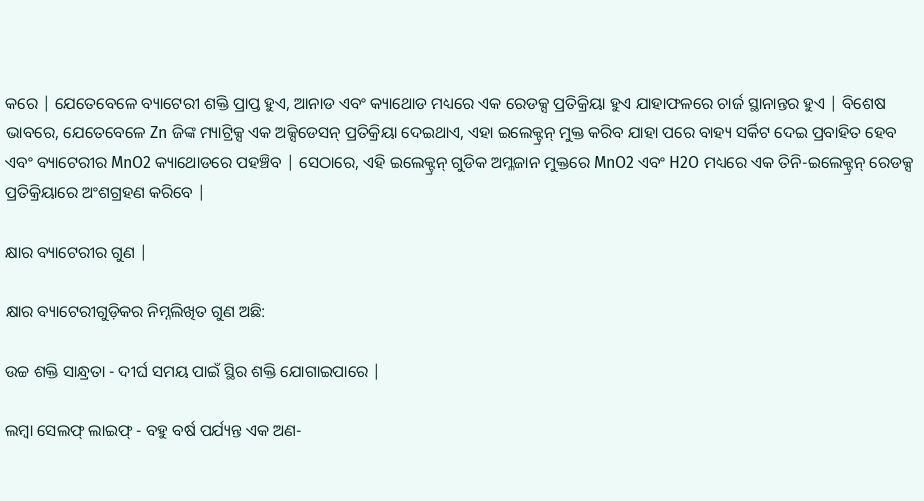କରେ | ଯେତେବେଳେ ବ୍ୟାଟେରୀ ଶକ୍ତି ପ୍ରାପ୍ତ ହୁଏ, ଆନାଡ ଏବଂ କ୍ୟାଥୋଡ ମଧ୍ୟରେ ଏକ ରେଡକ୍ସ ପ୍ରତିକ୍ରିୟା ହୁଏ ଯାହାଫଳରେ ଚାର୍ଜ ସ୍ଥାନାନ୍ତର ହୁଏ | ବିଶେଷ ଭାବରେ, ଯେତେବେଳେ Zn ଜିଙ୍କ ମ୍ୟାଟ୍ରିକ୍ସ ଏକ ଅକ୍ସିଡେସନ୍ ପ୍ରତିକ୍ରିୟା ଦେଇଥାଏ, ଏହା ଇଲେକ୍ଟ୍ରନ୍ ମୁକ୍ତ କରିବ ଯାହା ପରେ ବାହ୍ୟ ସର୍କିଟ ଦେଇ ପ୍ରବାହିତ ହେବ ଏବଂ ବ୍ୟାଟେରୀର MnO2 କ୍ୟାଥୋଡରେ ପହଞ୍ଚିବ | ସେଠାରେ, ଏହି ଇଲେକ୍ଟ୍ରନ୍ ଗୁଡିକ ଅମ୍ଳଜାନ ମୁକ୍ତରେ MnO2 ଏବଂ H2O ମଧ୍ୟରେ ଏକ ତିନି-ଇଲେକ୍ଟ୍ରନ୍ ରେଡକ୍ସ ପ୍ରତିକ୍ରିୟାରେ ଅଂଶଗ୍ରହଣ କରିବେ |

କ୍ଷାର ବ୍ୟାଟେରୀର ଗୁଣ |

କ୍ଷାର ବ୍ୟାଟେରୀଗୁଡ଼ିକର ନିମ୍ନଲିଖିତ ଗୁଣ ଅଛି:

ଉଚ୍ଚ ଶକ୍ତି ସାନ୍ଧ୍ରତା - ଦୀର୍ଘ ସମୟ ପାଇଁ ସ୍ଥିର ଶକ୍ତି ଯୋଗାଇପାରେ |

ଲମ୍ବା ସେଲଫ୍ ଲାଇଫ୍ - ବହୁ ବର୍ଷ ପର୍ଯ୍ୟନ୍ତ ଏକ ଅଣ-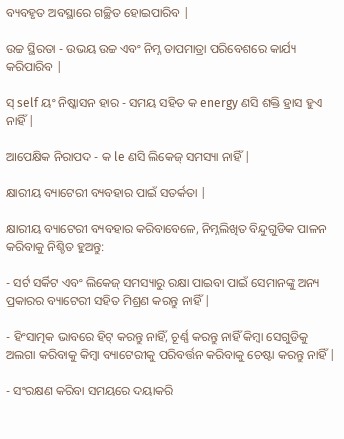ବ୍ୟବହୃତ ଅବସ୍ଥାରେ ଗଚ୍ଛିତ ହୋଇପାରିବ |

ଉଚ୍ଚ ସ୍ଥିରତା - ଉଭୟ ଉଚ୍ଚ ଏବଂ ନିମ୍ନ ତାପମାତ୍ରା ପରିବେଶରେ କାର୍ଯ୍ୟ କରିପାରିବ |

ସ୍ self ୟଂ ନିଷ୍କାସନ ହାର - ସମୟ ସହିତ କ energy ଣସି ଶକ୍ତି ହ୍ରାସ ହୁଏ ନାହିଁ |

ଆପେକ୍ଷିକ ନିରାପଦ - କ le ଣସି ଲିକେଜ୍ ସମସ୍ୟା ନାହିଁ |

କ୍ଷାରୀୟ ବ୍ୟାଟେରୀ ବ୍ୟବହାର ପାଇଁ ସତର୍କତା |

କ୍ଷାରୀୟ ବ୍ୟାଟେରୀ ବ୍ୟବହାର କରିବାବେଳେ, ନିମ୍ନଲିଖିତ ବିନ୍ଦୁଗୁଡିକ ପାଳନ କରିବାକୁ ନିଶ୍ଚିତ ହୁଅନ୍ତୁ:

- ସର୍ଟ ସର୍କିଟ ଏବଂ ଲିକେଜ୍ ସମସ୍ୟାରୁ ରକ୍ଷା ପାଇବା ପାଇଁ ସେମାନଙ୍କୁ ଅନ୍ୟ ପ୍ରକାରର ବ୍ୟାଟେରୀ ସହିତ ମିଶ୍ରଣ କରନ୍ତୁ ନାହିଁ |

- ହିଂସାତ୍ମକ ଭାବରେ ହିଟ୍ କରନ୍ତୁ ନାହିଁ, ଚୂର୍ଣ୍ଣ କରନ୍ତୁ ନାହିଁ କିମ୍ବା ସେଗୁଡିକୁ ଅଲଗା କରିବାକୁ କିମ୍ବା ବ୍ୟାଟେରୀକୁ ପରିବର୍ତ୍ତନ କରିବାକୁ ଚେଷ୍ଟା କରନ୍ତୁ ନାହିଁ |

- ସଂରକ୍ଷଣ କରିବା ସମୟରେ ଦୟାକରି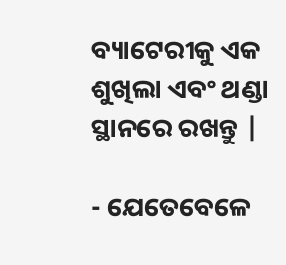ବ୍ୟାଟେରୀକୁ ଏକ ଶୁଖିଲା ଏବଂ ଥଣ୍ଡା ସ୍ଥାନରେ ରଖନ୍ତୁ |

- ଯେତେବେଳେ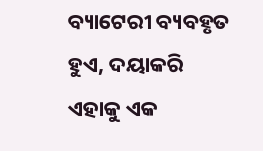ବ୍ୟାଟେରୀ ବ୍ୟବହୃତ ହୁଏ, ଦୟାକରି ଏହାକୁ ଏକ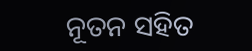ନୂତନ ସହିତ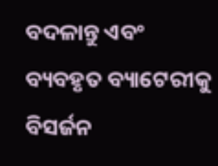ବଦଳାନ୍ତୁ ଏବଂ ବ୍ୟବହୃତ ବ୍ୟାଟେରୀକୁ ବିସର୍ଜନ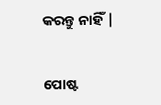କରନ୍ତୁ ନାହିଁ |


ପୋଷ୍ଟ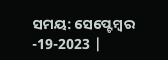ସମୟ: ସେପ୍ଟେମ୍ବର -19-2023 |